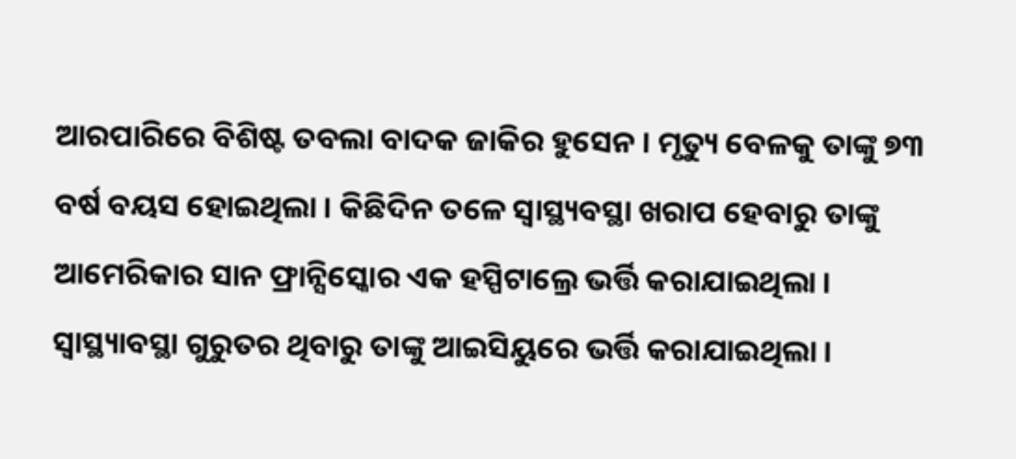ଆରପାରିରେ ବିଶିଷ୍ଟ ତବଲା ବାଦକ ଜାକିର ହୁସେନ । ମୃତ୍ୟୁ ବେଳକୁ ତାଙ୍କୁ ୭୩ ବର୍ଷ ବୟସ ହୋଇଥିଲା । କିଛିଦିନ ତଳେ ସ୍ୱାସ୍ଥ୍ୟବସ୍ଥା ଖରାପ ହେବାରୁ ତାଙ୍କୁ ଆମେରିକାର ସାନ ଫ୍ରାନ୍ସିସ୍କୋର ଏକ ହସ୍ପିଟାଲ୍ରେ ଭର୍ତ୍ତି କରାଯାଇଥିଲା । ସ୍ୱାସ୍ଥ୍ୟାବସ୍ଥା ଗୁରୁତର ଥିବାରୁ ତାଙ୍କୁ ଆଇସିୟୁରେ ଭର୍ତ୍ତି କରାଯାଇଥିଲା ।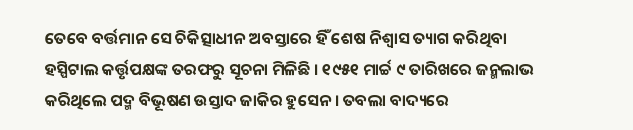ତେବେ ବର୍ତ୍ତମାନ ସେ ଚିକିତ୍ସାଧୀନ ଅବସ୍ତାରେ ହିଁ ଶେଷ ନିଶ୍ୱାସ ତ୍ୟାଗ କରିଥିବା ହସ୍ପିଟାଲ କର୍ତ୍ତୃପକ୍ଷଙ୍କ ତରଫରୁ ସୂଚନା ମିଳିଛି । ୧୯୫୧ ମାର୍ଚ୍ଚ ୯ ତାରିଖରେ ଜନ୍ମଲାଭ କରିଥିଲେ ପଦ୍ମ ବିଭୂଷଣ ଉସ୍ତାଦ ଜାକିର ହୁସେନ । ତବଲା ବାଦ୍ୟରେ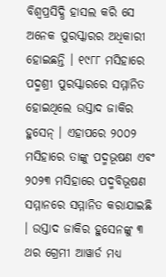ବିଶ୍ୱପ୍ରସିଦ୍ଧି ହାସଲ କରି ସେ ଅନେକ ପୁରସ୍କାରର ଅଧିକାରୀ ହୋଇଛନ୍ତି । ୧୯୮୮ ମସିହାରେ ପଦ୍ମଶ୍ରୀ ପୁରସ୍କାରରେ ସମ୍ମାନିତ ହୋଇଥିଲେ ଉସ୍ତାଦ ଜାକିର ହୁସେନ୍ । ଏହାପରେ ୨୦୦୨ ମସିହାରେ ତାଙ୍କୁ ପଦ୍ମଭୂଷଣ ଏବଂ ୨୦୨୩ ମସିହାରେ ପଦ୍ମବିଭୂଷଣ ସମ୍ମାନରେ ସମ୍ମାନିତ କରାଯାଇଛି । ଉସ୍ତାଦ ଜାକିର ହୁସେନଙ୍କୁ ୩ ଥର ଗ୍ରେମୀ ଆୱାର୍ଡ ମଧ୍ୟ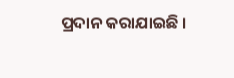ପ୍ରଦାନ କରାଯାଇଛି ।